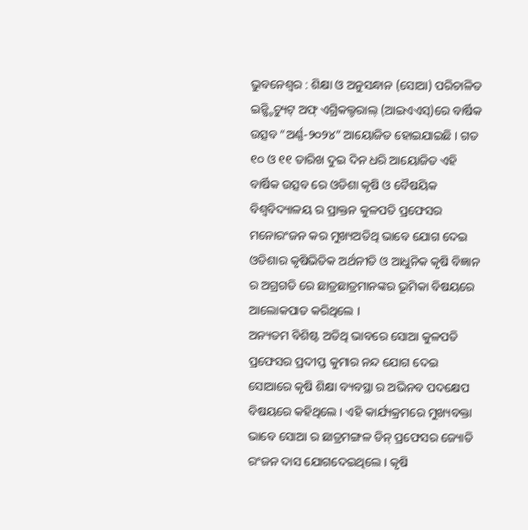ଭୁବନେଶ୍ୱର : ଶିକ୍ଷା ଓ ଅନୁସନ୍ଧାନ (ସୋଆ) ପରିଚାଳିତ ଇନ୍ଷ୍ଟିଚ୍ୟୁଟ୍ ଅଫ୍ ଏଗ୍ରିକଲ୍ଚରାଲ୍ (ଆଇଏଏସ୍)ରେ ବାର୍ଷିକ ଉତ୍ସବ “ଅର୍ଣ୍ଣ-୨୦୨୪” ଆୟୋଜିତ ହୋଇଯାଇଛି । ଗତ ୧୦ ଓ ୧୧ ତାରିଖ ଦୁଇ ଦିନ ଧରି ଆୟୋଜିତ ଏହି ବାର୍ଷିକ ଉତ୍ସବ ରେ ଓଡିଶା କୃଷି ଓ ବୈଷୟିକ ବିଶ୍ୱବିଦ୍ୟାଳୟ ର ପ୍ରାକ୍ତନ କୁଳପତି ପ୍ରଫେସର ମନୋରଂଜନ କର ମୁଖ୍ୟଅତିଥି ଭାବେ ଯୋଗ ଦେଇ ଓଡିଶାର କୃଷିଭିତିକ ଅର୍ଥନୀତି ଓ ଆଧୁନିକ କୃଷି ବିଜ୍ଞାନ ର ଅଗ୍ରଗତି ରେ ଛାତ୍ରଛାତ୍ରମାନଙ୍କର ଭୂମିକା ବିଷୟରେ ଆଲୋକପାତ କରିଥିଲେ ।
ଅନ୍ୟତମ ବିଶିଷ୍ଟ ଅତିଥି ଭାବରେ ସୋଆ କୁଳପତି ପ୍ରଫେସର ପ୍ରଦୀପ୍ତ କୁମାର ନନ୍ଦ ଯୋଗ ଦେଇ ସୋଆରେ କୃଷି ଶିକ୍ଷା ବ୍ୟବସ୍ଥା ର ଅଭିନବ ପଦକ୍ଷେପ ବିଷୟରେ କହିଥିଲେ । ଏହି କାର୍ଯ୍ୟକ୍ରମରେ ମୁଖ୍ୟବକ୍ତା ଭାବେ ସୋଆ ର ଛାତ୍ରମଙ୍ଗଳ ଡିନ୍ ପ୍ରଫେସର ଜ୍ୟୋତି ରଂଜନ ଦାସ ଯୋଗଦେଇଥିଲେ । କୃଷି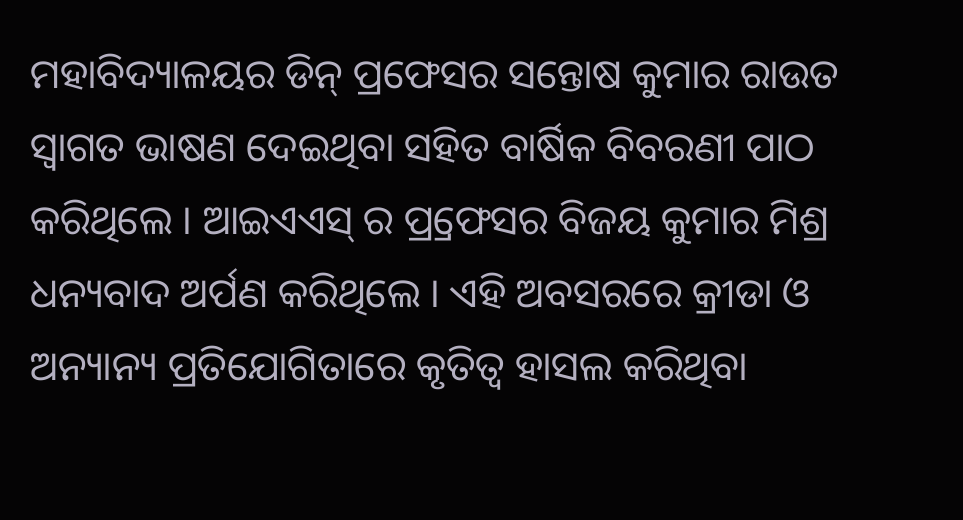ମହାବିଦ୍ୟାଳୟର ଡିନ୍ ପ୍ରଫେସର ସନ୍ତୋଷ କୁମାର ରାଉତ ସ୍ୱାଗତ ଭାଷଣ ଦେଇଥିବା ସହିତ ବାର୍ଷିକ ବିବରଣୀ ପାଠ କରିଥିଲେ । ଆଇଏଏସ୍ ର ପ୍ର୍ରଫେସର ବିଜୟ କୁମାର ମିଶ୍ର ଧନ୍ୟବାଦ ଅର୍ପଣ କରିଥିଲେ । ଏହି ଅବସରରେ କ୍ରୀଡା ଓ ଅନ୍ୟାନ୍ୟ ପ୍ରତିଯୋଗିତାରେ କୃତିତ୍ୱ ହାସଲ କରିଥିବା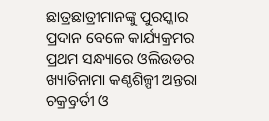ଛାତ୍ରଛାତ୍ରୀମାନଙ୍କୁ ପୁରସ୍କାର ପ୍ରଦାନ ବେଳେ କାର୍ଯ୍ୟକ୍ରମର ପ୍ରଥମ ସନ୍ଧ୍ୟାରେ ଓଲିଉଡର ଖ୍ୟାତିନାମା କଣ୍ଠଶିଳ୍ପୀ ଅନ୍ତରା ଚକ୍ର୍ରବର୍ତୀ ଓ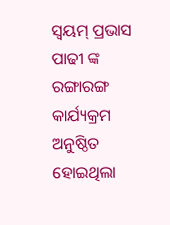ସ୍ୱୟମ୍ ପ୍ରଭାସ ପାଢୀ ଙ୍କ ରଙ୍ଗାରଙ୍ଗ କାର୍ଯ୍ୟକ୍ରମ ଅନୁଷ୍ଠିତ ହୋଇଥିଲା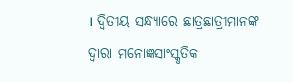। ଦ୍ୱିତୀୟ ସନ୍ଧ୍ୟାରେ ଛାତ୍ରଛାତ୍ରୀମାନଙ୍କ ଦ୍ୱାରା ମନୋଜ୍ଞସାଂସ୍କୃତିକ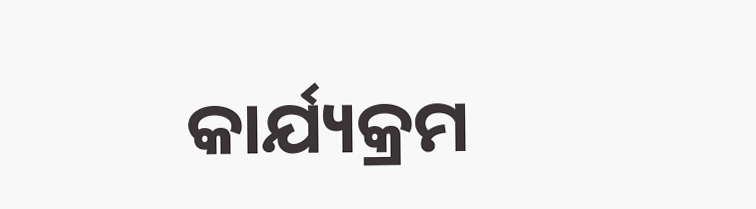କାର୍ଯ୍ୟକ୍ରମ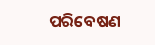ପରିବେଷଣ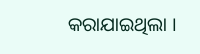କରାଯାଇଥିଲା ।